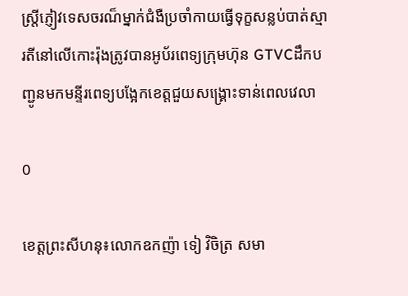ស្រ្តីភ្ញៀវទេសចរណ៏ម្នាក់ជំងឺប្រចាំកាយធ្វើទុក្ខសន្លប់បាត់ស្មារតីនៅលើកោះរ៉ុងត្រូវបានអូប័រពេទ្យក្រុមហ៊ុន GTVCដឹកបញ្ជូនមកមន្ទីរពេទ្យបង្អែកខេត្តជួយសង្រ្គោះទាន់ពេលវេលា

0

ខេត្តព្រះសីហនុ៖លោកឧកញ៉ា ទៀ វិចិត្រ សមា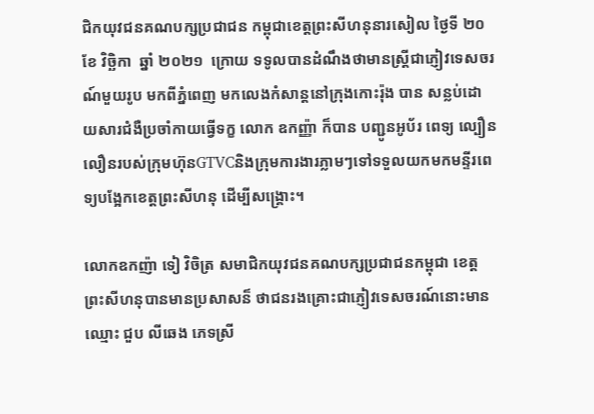ជិកយុវជនគណបក្សប្រជាជន កម្ពុជាខេត្តព្រះសីហនុនារសៀល ថ្ងៃទី ២០ ខែ វិច្ឆិកា  ឆ្នាំ ២០២១  ក្រោយ ទទូលបានដំណឹងថាមានស្រ្តីជាភ្ញៀវទេសចរណ៍មួយរូប មកពីភ្នំពេញ មកលេងកំសាន្តនៅក្រុងកោះរ៉ុង បាន សន្លប់ដោយសារជំងឺប្រចាំកាយធ្វើទក្ខ លោក ឧកញ្ញ៉ា ក៏បាន បញ្ជូនអូប័រ ពេទ្យ ល្បឿនលឿនរបស់ក្រុមហ៊ុនGTVCនិងក្រុមការងារភ្លាមៗទៅទទួលយកមកមន្ទីរពេទ្យបង្អែកខេត្តព្រះសីហនុ ដើម្បីសង្គ្រោះ។

លោកឧកញ៉ា ទៀ វិចិត្រ សមាជិកយុវជនគណបក្សប្រជាជនកម្ពុជា ខេត្តព្រះសីហនុបានមានប្រសាសន៏ ថាជនរងគ្រោះជាភ្ញៀវទេសចរណ៍នោះមានឈ្មោះ ជួប លីឆេង ភេទស្រី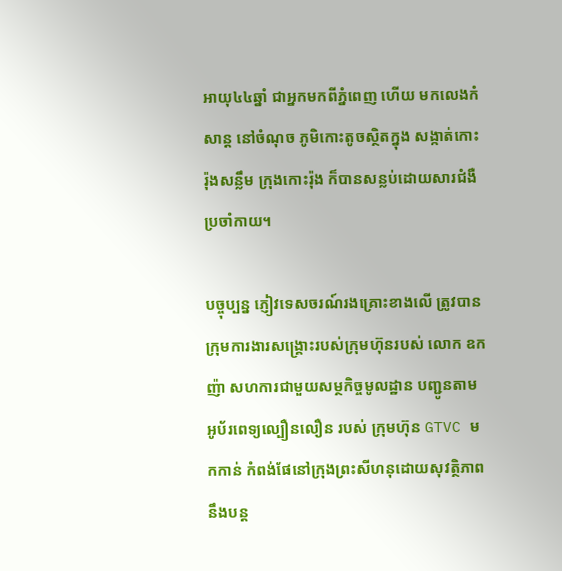អាយុ៤៤ឆ្នាំ ជាអ្នកមកពីភ្នំពេញ ហើយ មកលេងកំសាន្ត នៅចំណុច ភូមិកោះតូចស្ថិតក្នុង សង្កាត់កោះរ៉ុងសន្លឹម ក្រុងកោះរ៉ុង ក៏បានសន្លប់ដោយសារជំងឺ ប្រចាំកាយ។

បច្ចុប្បន្ន ភ្ញៀវទេសចរណ៍រងគ្រោះខាងលើ ត្រូវបានក្រុមការងារសង្គ្រោះរបស់ក្រុមហ៊ុនរបស់ លោក ឧកញ៉ា សហការជាមួយសម្ថកិច្ចមូលដ្ឋាន បញ្ជូនតាមអូប័រពេទ្យល្បឿនលឿន របស់ ក្រុមហ៊ុន GTVC មកកាន់ កំពង់ផែនៅក្រុងព្រះសីហនុដោយសុវត្ថិភាព នឹងបន្ត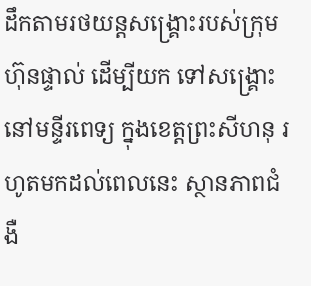ដឹកតាមរថយន្តសង្គ្រោះរបស់ក្រុមហ៊ុនផ្ទាល់ ដើម្បីយក ទៅសង្គ្រោះនៅមន្ទីរពេទ្យ ក្នុងខេត្តព្រះសីហនុ រហូតមកដល់ពេលនេះ ស្ថានភាពជំងឺ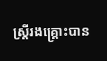ស្រ្តីរងគ្រ្គោះបាន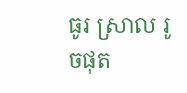ធូរ ស្រាល រូចផុត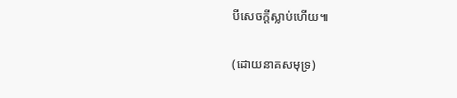បីសេចក្តីស្លាប់ហើយ៕

(ដោយនាគសមុទ្រ)